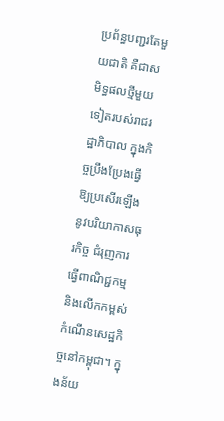ប្រព័ន្ធបញ្ជរតែមួយជាតិ គឺជាសមិទ្ធផលថ្មីមួយទៀតរបស់រាជរដ្ឋាភិបាល ក្នុងកិច្ចប្រឹងប្រែងធ្វើឱ្យប្រសើរឡើងនូវបរិយាកាសធុរកិច្ច ជំរុញការធ្វើពាណិជ្ជកម្ម និងលើកកម្ពស់កំណើនសេដ្ឋកិច្ចនៅកម្ពុជា។ ក្នុងន័យ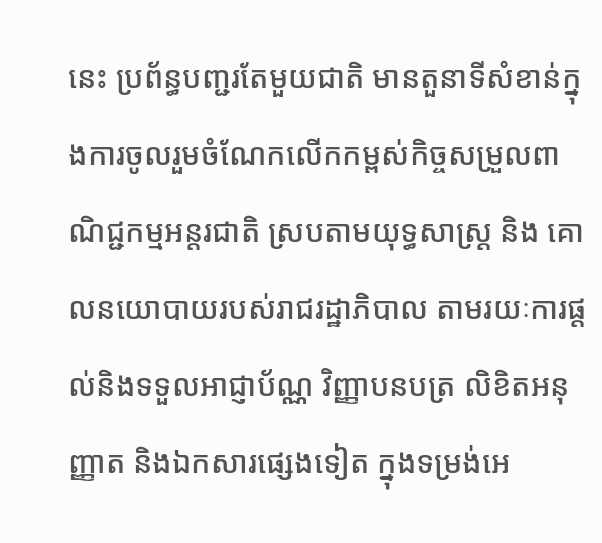នេះ ប្រព័ន្ធបញ្ជរតែមួយជាតិ មានតួនាទីសំខាន់ក្នុងការចូលរួមចំណែកលើកកម្ពស់កិច្ចសម្រួលពាណិជ្ជកម្មអន្តរជាតិ ស្របតាមយុទ្ធសាស្រ្ត និង គោលនយោបាយរបស់រាជរដ្ឋាភិបាល តាមរយៈការផ្តល់និងទទួលអាជ្ញាប័ណ្ណ វិញ្ញាបនបត្រ លិខិតអនុញ្ញាត និងឯកសារផ្សេងទៀត ក្នុងទម្រង់អេ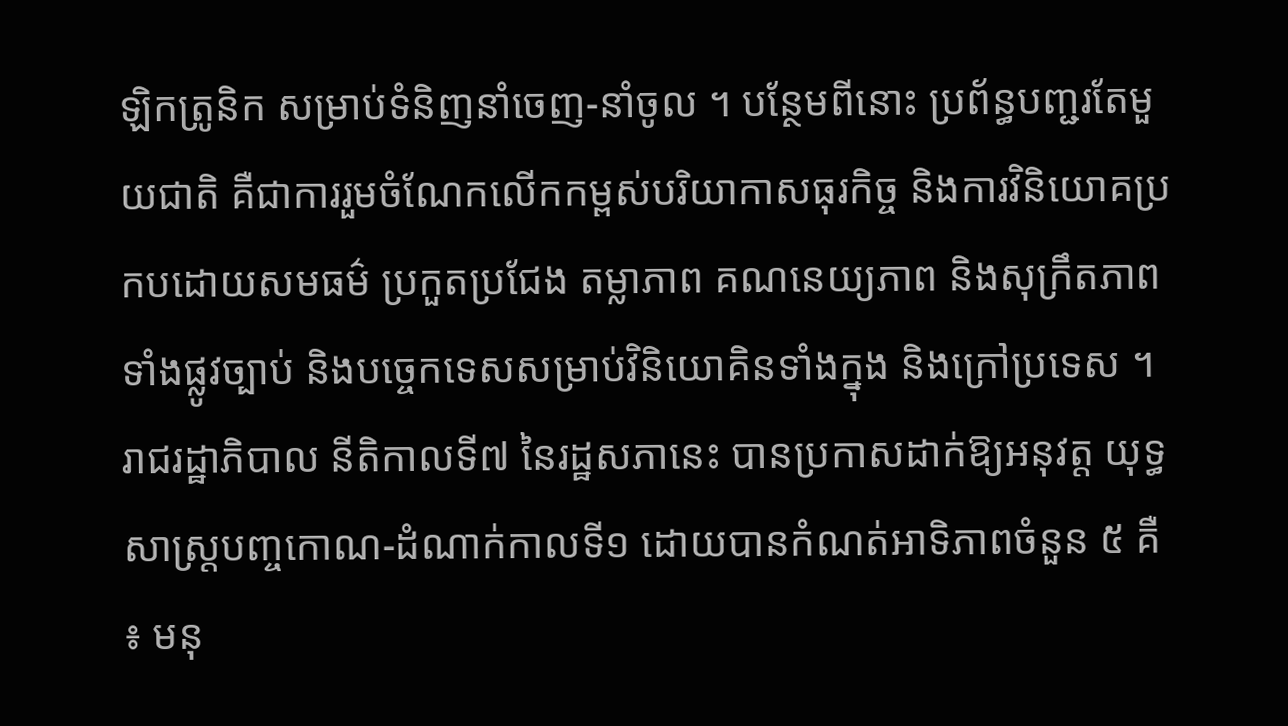ឡិកត្រូនិក សម្រាប់ទំនិញនាំចេញ-នាំចូល ។ បន្ថែមពីនោះ ប្រព័ន្ធបញ្ជរតែមួយជាតិ គឺជាការរួមចំណែកលើកកម្ពស់បរិយាកាសធុរកិច្ច និងការវិនិយោគប្រកបដោយសមធម៌ ប្រកួតប្រជែង តម្លាភាព គណនេយ្យភាព និងសុក្រឹតភាពទាំងផ្លូវច្បាប់ និងបច្ចេកទេសសម្រាប់វិនិយោគិនទាំងក្នុង និងក្រៅប្រទេស ។
រាជរដ្ឋាភិបាល នីតិកាលទី៧ នៃរដ្ឋសភានេះ បានប្រកាសដាក់ឱ្យអនុវត្ត យុទ្ធសាស្រ្តបញ្ចកោណ-ដំណាក់កាលទី១ ដោយបានកំណត់អាទិភាពចំនួន ៥ គឺ ៖ មនុ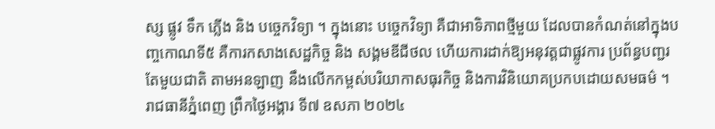ស្ស ផ្លូវ ទឹក ភ្លើង និង បច្ចេកវិទ្យា ។ ក្នុងនោះ បច្ចេកវិទ្យា គឺជាអាទិភាពថ្មីមួយ ដែលបានកំណត់នៅក្នុងបញ្ចកោណទី៥ គឺការកសាងសេដ្ឋកិច្ច និង សង្គមឌីជីថល ហើយការដាក់ឱ្យអនុវត្តជាផ្លូវការ ប្រព័ន្ធបញ្ជរតែមួយជាតិ តាមអនឡាញ នឹងលើកកម្ពស់បរិយាកាសធុរកិច្ច និងការវិនិយោគប្រកបដោយសមធម៌ ។
រាជធានីភ្នំពេញ ព្រឹកថ្ងៃអង្គារ ទី៧ ឧសភា ២០២៤